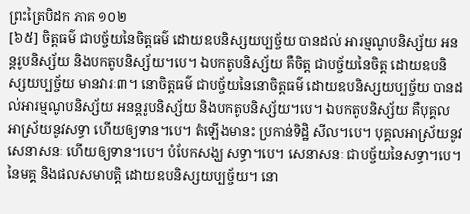ព្រះត្រៃបិដក ភាគ ១០២
[៦៥] ចិត្តធម៌ ជាបច្ច័យនៃចិត្តធម៌ ដោយឧបនិស្សយប្បច្ច័យ បានដល់ អារម្មណូបនិស្ស័យ អនន្តរូបនិស្ស័យ និងបកតូបនិស្ស័យ។បេ។ ឯបកតូបនិស្ស័យ គឺចិត្ត ជាបច្ច័យនៃចិត្ត ដោយឧបនិស្សយប្បច្ច័យ មានវារៈ៣។ នោចិត្តធម៌ ជាបច្ច័យនៃនោចិត្តធម៌ ដោយឧបនិស្សយប្បច្ច័យ បានដល់អារម្មណូបនិស្ស័យ អនន្តរូបនិស្ស័យ និងបកតូបនិស្ស័យ។បេ។ ឯបកតូបនិស្ស័យ គឺបុគ្គលអាស្រ័យនូវសទ្ធា ហើយឲ្យទាន។បេ។ តំឡើងមានះ ប្រកាន់ទិដ្ឋិ សីល។បេ។ បុគ្គលអាស្រ័យនូវសេនាសនៈ ហើយឲ្យទាន។បេ។ បំបែកសង្ឃ សទ្ធា។បេ។ សេនាសនៈ ជាបច្ច័យនៃសទ្ធា។បេ។ នៃមគ្គ និងផលសមាបត្តិ ដោយឧបនិស្សយប្បច្ច័យ។ នោ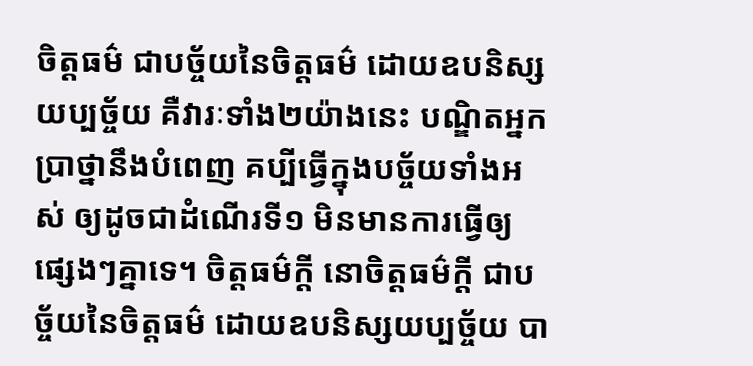ចិត្តធម៌ ជាបច្ច័យនៃចិត្តធម៌ ដោយឧបនិស្សយប្បច្ច័យ គឺវារៈទាំង២យ៉ាងនេះ បណ្ឌិតអ្នកបា្រថ្នានឹងបំពេញ គប្បីធ្វើក្នុងបច្ច័យទាំងអស់ ឲ្យដូចជាដំណើរទី១ មិនមានការធ្វើឲ្យផ្សេងៗគ្នាទេ។ ចិត្តធម៌ក្តី នោចិត្តធម៌ក្តី ជាបច្ច័យនៃចិត្តធម៌ ដោយឧបនិស្សយប្បច្ច័យ បា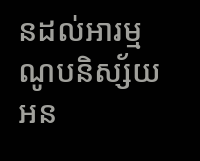នដល់អារម្មណូបនិស្ស័យ អន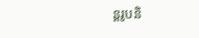ន្តរូបនិ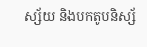ស្ស័យ និងបកតូបនិស្ស័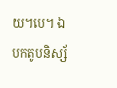យ។បេ។ ឯបកតូបនិស្ស័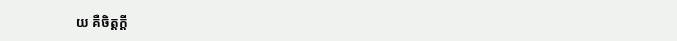យ គឺចិត្តក្តី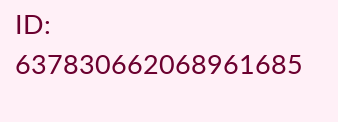ID: 637830662068961685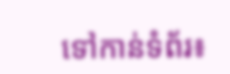ទៅកាន់ទំព័រ៖